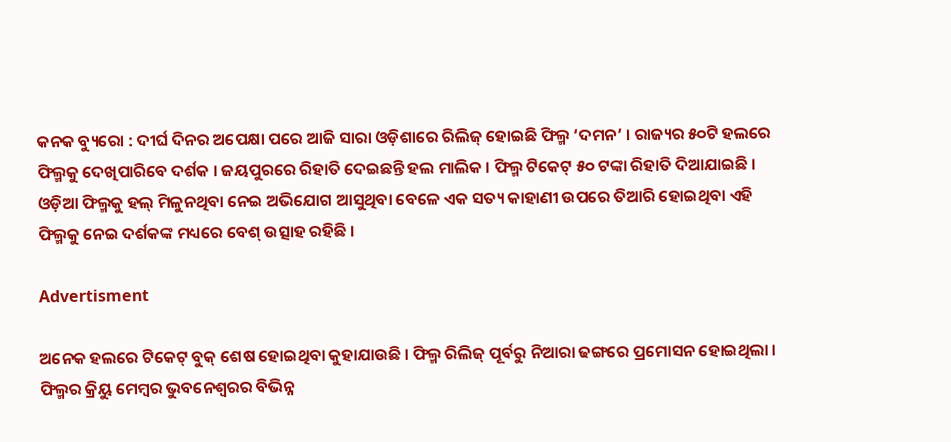କନକ ବ୍ୟୁରୋ : ଦୀର୍ଘ ଦିନର ଅପେକ୍ଷା ପରେ ଆଜି ସାରା ଓଡ଼ିଶାରେ ରିଲିଜ୍ ହୋଇଛି ଫିଲ୍ମ ‘ଦମନ’ । ରାଜ୍ୟର ୫୦ଟି ହଲରେ ଫିଲ୍ମକୁ ଦେଖିପାରିବେ ଦର୍ଶକ । ଜୟପୁରରେ ରିହାତି ଦେଇଛନ୍ତି ହଲ ମାଲିକ । ଫିଲ୍ମ ଟିକେଟ୍ ୫୦ ଟଙ୍କା ରିହାତି ଦିଆଯାଇଛି । ଓଡ଼ିଆ ଫିଲ୍ମକୁ ହଲ୍ ମିଳୁନଥିବା ନେଇ ଅଭିଯୋଗ ଆସୁଥିବା ବେଳେ ଏକ ସତ୍ୟ କାହାଣୀ ଉପରେ ତିଆରି ହୋଇଥିବା ଏହି ଫିଲ୍ମକୁ ନେଇ ଦର୍ଶକଙ୍କ ମଧ୍ୟରେ ବେଶ୍ ଉତ୍ସାହ ରହିଛି ।

Advertisment

ଅନେକ ହଲରେ ଟିକେଟ୍ ବୁକ୍ ଶେଷ ହୋଇଥିବା କୁହାଯାଉଛି । ଫିଲ୍ମ ରିଲିଜ୍ ପୂର୍ବରୁ ନିଆରା ଢଙ୍ଗରେ ପ୍ରମୋସନ ହୋଇଥିଲା । ଫିଲ୍ମର କ୍ରିୟୁ ମେମ୍ବର ଭୁବନେଶ୍ୱରର ବିଭିନ୍ନ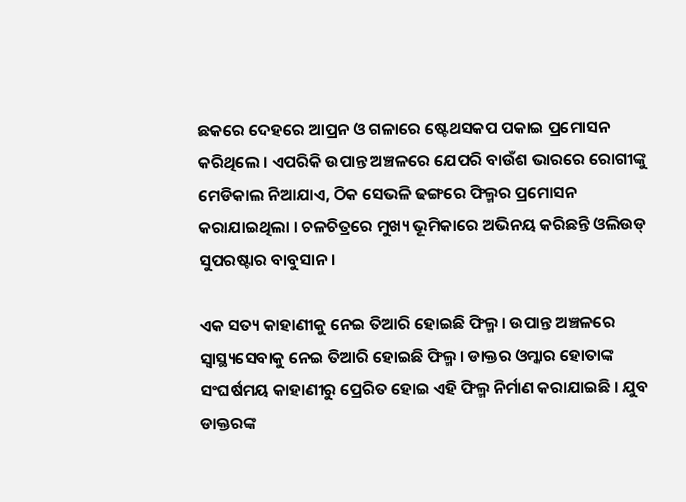ଛକରେ ଦେହରେ ଆପ୍ରନ ଓ ଗଳାରେ ଷ୍ଟେଥସକପ ପକାଇ ପ୍ରମୋସନ କରିଥିଲେ । ଏପରିକି ଉପାନ୍ତ ଅଞ୍ଚଳରେ ଯେପରି ବାଉଁଶ ଭାରରେ ରୋଗୀଙ୍କୁ ମେଡିକାଲ ନିଆଯାଏ, ଠିକ ସେଭଳି ଢଙ୍ଗରେ ଫିଲ୍ମର ପ୍ରମୋସନ କରାଯାଇଥିଲା । ଚଳଚିତ୍ରରେ ମୁଖ୍ୟ ଭୂମିକାରେ ଅଭିନୟ କରିଛନ୍ତି ଓଲିଉଡ୍ ସୁପରଷ୍ଟାର ବାବୁସାନ ।

ଏକ ସତ୍ୟ କାହାଣୀକୁ ନେଇ ତିଆରି ହୋଇଛି ଫିଲ୍ମ । ଉପାନ୍ତ ଅଞ୍ଚଳରେ ସ୍ୱାସ୍ଥ୍ୟସେବାକୁ ନେଇ ତିଆରି ହୋଇଛି ଫିଲ୍ମ । ଡାକ୍ତର ଓମ୍କାର ହୋତାଙ୍କ ସଂଘର୍ଷମୟ କାହାଣୀରୁ ପ୍ରେରିତ ହୋଇ ଏହି ଫିଲ୍ମ ନିର୍ମାଣ କରାଯାଇଛି । ଯୁବ ଡାକ୍ତରଙ୍କ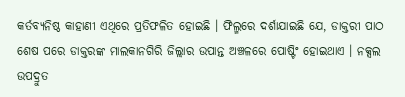କର୍ତବ୍ୟନିଷ୍ଠ କାହାଣୀ ଏଥିରେ ପ୍ରତିଫଳିତ ହୋଇଛି । ଫିଲ୍ମରେ ଦର୍ଶାଯାଇଛି ଯେ, ଡାକ୍ତରୀ ପାଠ ଶେଷ ପରେ ଡାକ୍ତରଙ୍କ ମାଲକାନଗିରି ଜିଲ୍ଲାର ଉପାନ୍ତ ଅଞ୍ଚଳରେ ପୋଷ୍ଟିଂ ହୋଇଥାଏ । ନକ୍ସଲ ଉପଦ୍ରୁତ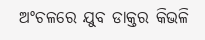ଅଂଚଳରେ ଯୁବ ଡାକ୍ତର କିଭଳି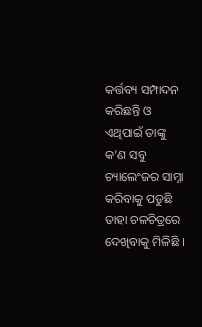କର୍ତ୍ତବ୍ୟ ସମ୍ପାଦନ କରିଛନ୍ତି ଓ ଏଥିପାଇଁ ତାଙ୍କୁ କ’ଣ ସବୁ ଚ୍ୟାଲେଂଜର ସାମ୍ନା କରିବାକୁ ପଡୁଛି ତାହା ଚଳଚିତ୍ରରେ ଦେଖିବାକୁ ମିଳିଛି ।